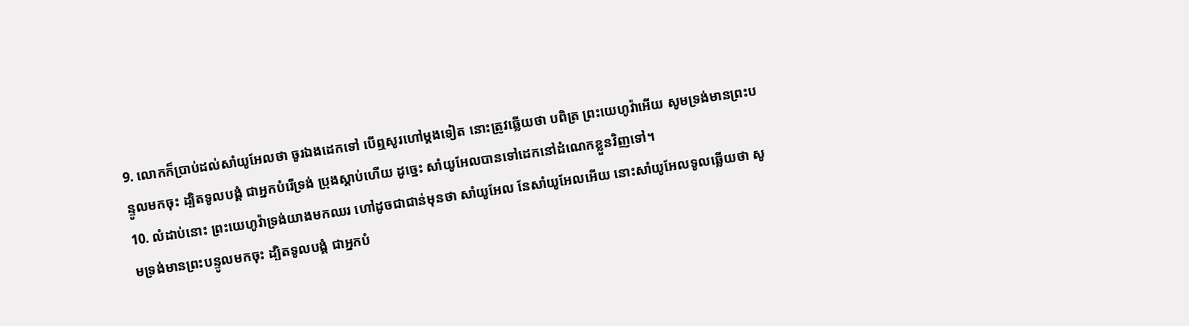9. លោកក៏ប្រាប់ដល់សាំយូអែលថា ចូរឯងដេកទៅ បើឮសូរហៅម្តងទៀត នោះត្រូវឆ្លើយថា បពិត្រ ព្រះយេហូវ៉ាអើយ សូមទ្រង់មានព្រះបន្ទូលមកចុះ ដ្បិតទូលបង្គំ ជាអ្នកបំរើទ្រង់ ប្រុងស្តាប់ហើយ ដូច្នេះ សាំយូអែលបានទៅដេកនៅដំណេកខ្លួនវិញទៅ។
10. លំដាប់នោះ ព្រះយេហូវ៉ាទ្រង់យាងមកឈរ ហៅដូចជាជាន់មុនថា សាំយូអែល នែសាំយូអែលអើយ នោះសាំយូអែលទូលឆ្លើយថា សូមទ្រង់មានព្រះបន្ទូលមកចុះ ដ្បិតទូលបង្គំ ជាអ្នកបំ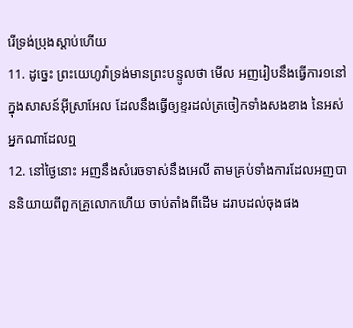រើទ្រង់ប្រុងស្តាប់ហើយ
11. ដូច្នេះ ព្រះយេហូវ៉ាទ្រង់មានព្រះបន្ទូលថា មើល អញរៀបនឹងធ្វើការ១នៅក្នុងសាសន៍អ៊ីស្រាអែល ដែលនឹងធ្វើឲ្យខ្ទរដល់ត្រចៀកទាំងសងខាង នៃអស់អ្នកណាដែលឮ
12. នៅថ្ងៃនោះ អញនឹងសំរេចទាស់នឹងអេលី តាមគ្រប់ទាំងការដែលអញបាននិយាយពីពួកគ្រួលោកហើយ ចាប់តាំងពីដើម ដរាបដល់ចុងផង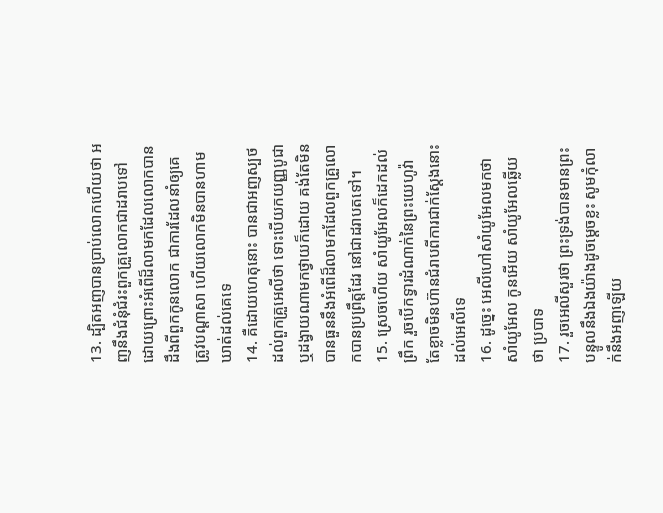13. ដ្បិតអញបានប្រាប់លោកហើយថា អញនឹងជំនុំជំរះពួកគ្រួលោកជាដរាបទៅ ដោយព្រោះអំពើដ៏លាមកដែលលោកបានដឹងពីពួកកូនលោក ជាការដែលនាំឲ្យគេត្រូវបណ្តាសា ហើយលោកមិនបានហាមឃាត់ដល់គេទេ
14. គឺដោយហេតុនោះ បានជាអញស្បថដល់ពួកគ្រួអេលីថា ទោះបើយកយញ្ញបូជា ឬដង្វាយណាមកថ្វាយក៏ដោយ គង់តែមិនបានធួននឹងអំពើដ៏លាមកដែលពួកគ្រួលោកបានប្រព្រឹត្តដែរ នៅជាដរាបតទៅ។
15. ស្រេចហើយ សាំយូអែលក៏ដេកដល់ព្រឹក រួចបើកទ្វារដំណាក់នៃព្រះយេហូវ៉ា តែខ្លាចមិនហ៊ានជំរាបពីការជាក់ស្តែងនោះ ដល់អេលីទេ
16. ដូច្នេះ អេលីហៅសាំយូអែលមកថា សាំយូអែល កូនអើយ សាំយូអែលឆ្លើយថា ប្របាទ
17. រួចអេលីសួរថា ព្រះទ្រង់បានមានព្រះបន្ទូលនឹងឯងយ៉ាងដូចម្តេចខ្លះ សូមកុំលាក់នឹងអញឡើយ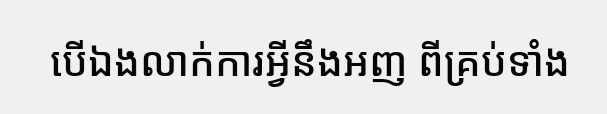បើឯងលាក់ការអ្វីនឹងអញ ពីគ្រប់ទាំង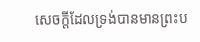សេចក្តីដែលទ្រង់បានមានព្រះប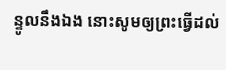ន្ទូលនឹងឯង នោះសូមឲ្យព្រះធ្វើដល់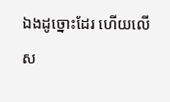ឯងដូច្នោះដែរ ហើយលើស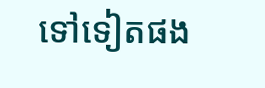ទៅទៀតផង